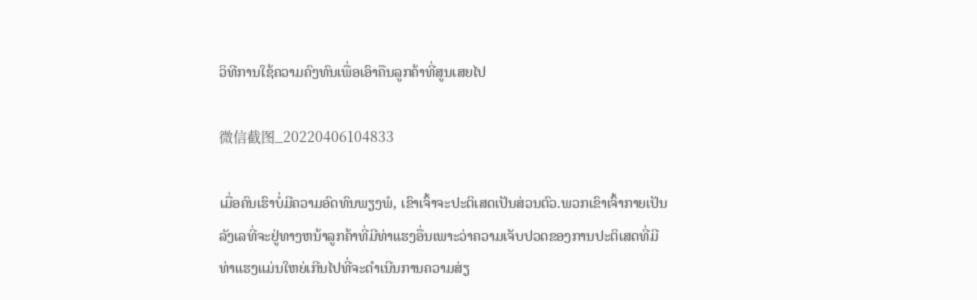ວິທີການໃຊ້ຄວາມຄົງທົນເພື່ອເອົາຄືນລູກຄ້າທີ່ສູນເສຍໄປ

微信截图_20220406104833

ເມື່ອຄົນເຮົາບໍ່ມີຄວາມອົດທົນພຽງພໍ, ເຂົາເຈົ້າຈະປະຕິເສດເປັນສ່ວນຕົວ.ພວກເຂົາເຈົ້າກາຍເປັນລັງເລທີ່ຈະຢູ່ທາງຫນ້າລູກຄ້າທີ່ມີທ່າແຮງອື່ນເພາະວ່າຄວາມເຈັບປວດຂອງການປະຕິເສດທີ່ມີທ່າແຮງແມ່ນໃຫຍ່ເກີນໄປທີ່ຈະດໍາເນີນການຄວາມສ່ຽ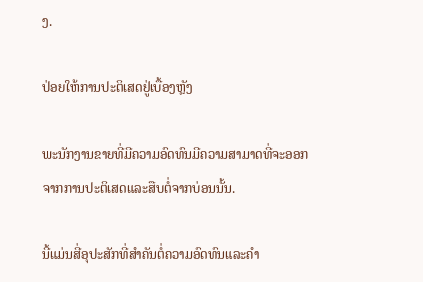ງ.

ປ່ອຍໃຫ້ການປະຕິເສດຢູ່ເບື້ອງຫຼັງ

ພະນັກງານຂາຍທີ່ມີຄວາມອົດທົນມີຄວາມສາມາດທີ່ຈະອອກຈາກການປະຕິເສດແລະສືບຕໍ່ຈາກບ່ອນນັ້ນ.

ນີ້ແມ່ນສີ່ອຸປະສັກທີ່ສໍາຄັນຕໍ່ຄວາມອົດທົນແລະຄໍາ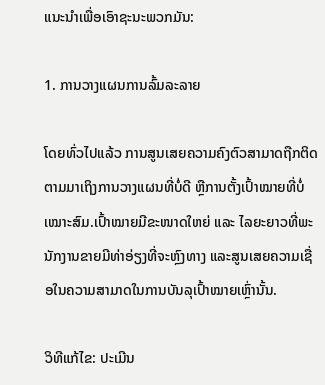ແນະນໍາເພື່ອເອົາຊະນະພວກມັນ:

1. ການວາງແຜນການລົ້ມລະລາຍ

ໂດຍທົ່ວໄປແລ້ວ ການສູນເສຍຄວາມຄົງຕົວສາມາດຖືກຕິດຕາມມາເຖິງການວາງແຜນທີ່ບໍ່ດີ ຫຼືການຕັ້ງເປົ້າໝາຍທີ່ບໍ່ເໝາະສົມ.ເປົ້າໝາຍມີຂະໜາດໃຫຍ່ ແລະ ໄລຍະຍາວທີ່ພະນັກງານຂາຍມີທ່າອ່ຽງທີ່ຈະຫຼົງທາງ ແລະສູນເສຍຄວາມເຊື່ອໃນຄວາມສາມາດໃນການບັນລຸເປົ້າໝາຍເຫຼົ່ານັ້ນ.

ວິທີແກ້ໄຂ: ປະເມີນ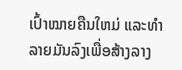ເປົ້າໝາຍຄືນໃຫມ່ ແລະທໍາລາຍມັນລົງເພື່ອສ້າງລາງ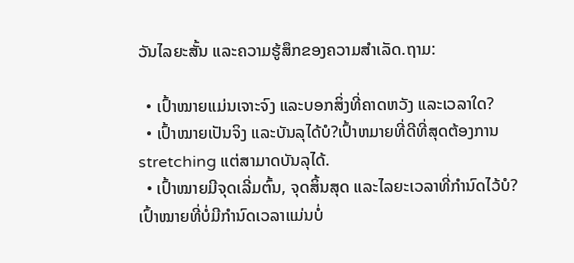ວັນໄລຍະສັ້ນ ແລະຄວາມຮູ້ສຶກຂອງຄວາມສໍາເລັດ.ຖາມ:

  • ເປົ້າໝາຍແມ່ນເຈາະຈົງ ແລະບອກສິ່ງທີ່ຄາດຫວັງ ແລະເວລາໃດ?
  • ເປົ້າໝາຍເປັນຈິງ ແລະບັນລຸໄດ້ບໍ?ເປົ້າຫມາຍທີ່ດີທີ່ສຸດຕ້ອງການ stretching ແຕ່ສາມາດບັນລຸໄດ້.
  • ເປົ້າໝາຍມີຈຸດເລີ່ມຕົ້ນ, ຈຸດສິ້ນສຸດ ແລະໄລຍະເວລາທີ່ກຳນົດໄວ້ບໍ?ເປົ້າໝາຍທີ່ບໍ່ມີກຳນົດເວລາແມ່ນບໍ່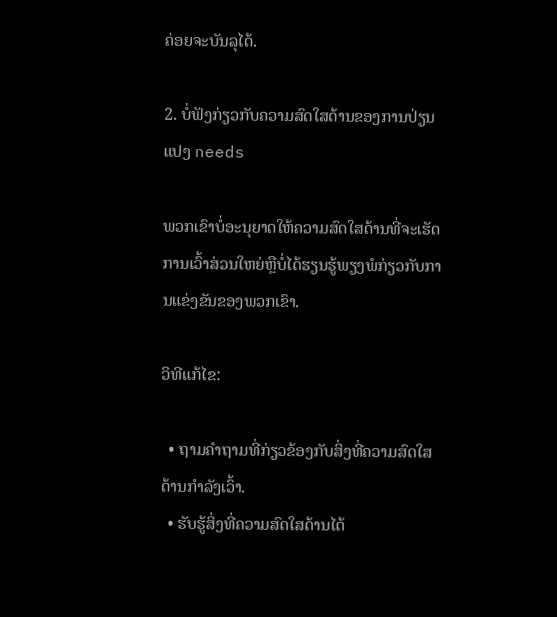ຄ່ອຍຈະບັນລຸໄດ້.

2. ບໍ່ຟັງກ່ຽວກັບຄວາມສົດໃສດ້ານຂອງການປ່ຽນແປງ needs

ພວກເຂົາບໍ່ອະນຸຍາດໃຫ້ຄວາມສົດໃສດ້ານທີ່ຈະເຮັດການເວົ້າສ່ວນໃຫຍ່ຫຼືບໍ່ໄດ້ຮຽນຮູ້ພຽງພໍກ່ຽວກັບການແຂ່ງຂັນຂອງພວກເຂົາ.

ວິທີແກ້ໄຂ:

  • ຖາມຄໍາຖາມທີ່ກ່ຽວຂ້ອງກັບສິ່ງທີ່ຄວາມສົດໃສດ້ານກໍາລັງເວົ້າ.
  • ຮັບຮູ້ສິ່ງທີ່ຄວາມສົດໃສດ້ານໄດ້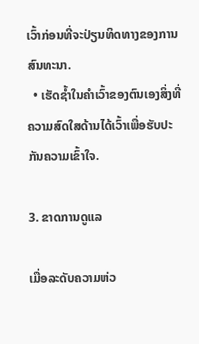ເວົ້າກ່ອນທີ່ຈະປ່ຽນທິດທາງຂອງການສົນທະນາ.
  • ເຮັດຊ້ຳໃນຄໍາເວົ້າຂອງຕົນເອງສິ່ງທີ່ຄວາມສົດໃສດ້ານໄດ້ເວົ້າເພື່ອຮັບປະກັນຄວາມເຂົ້າໃຈ.

3. ຂາດການດູແລ

ເມື່ອລະດັບຄວາມຫ່ວ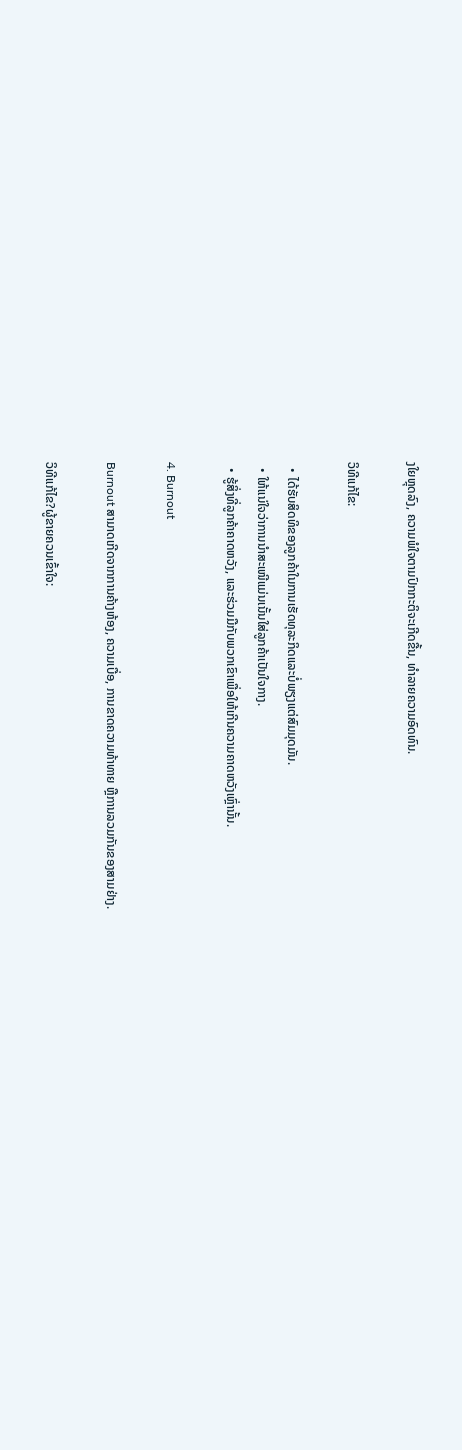ງໃຍຫຼຸດລົງ, ຄວາມພໍໃຈຕາມປົກກະຕິຈະເກີດຂື້ນ, ທໍາລາຍຄວາມອົດທົນ.

ວິທີແກ້ໄຂ:

  • ໄດ້ຮັບສິດທິຂອງລູກຄ້າໃນການເຮັດທຸລະກິດແລະບໍ່ພຽງແຕ່ສົມມຸດມັນ.
  • ໃຫ້ແນ່ໃຈວ່າການນຳສະເໜີແມ່ນເນັ້ນໃສ່ລູກຄ້າເປັນໃຈກາງ.
  • ຮູ້ສິ່ງທີ່ລູກຄ້າຄາດຫວັງ, ແລະຮ່ວມມືກັບພວກເຂົາເພື່ອໃຫ້ເກີນຄວາມຄາດຫວັງເຫຼົ່ານັ້ນ.

4. Burnout

Burnout ສາມາດເກີດຈາກການຄ້າງຫ້ອງ, ຄວາມເບື່ອ, ການຂາດຄວາມທ້າທາຍ ຫຼືການລວມກັນຂອງສາມຢ່າງ.

ວິທີແກ້ໄຂ?ຜູ້ຂາຍຄວນເຂົ້າໃຈ: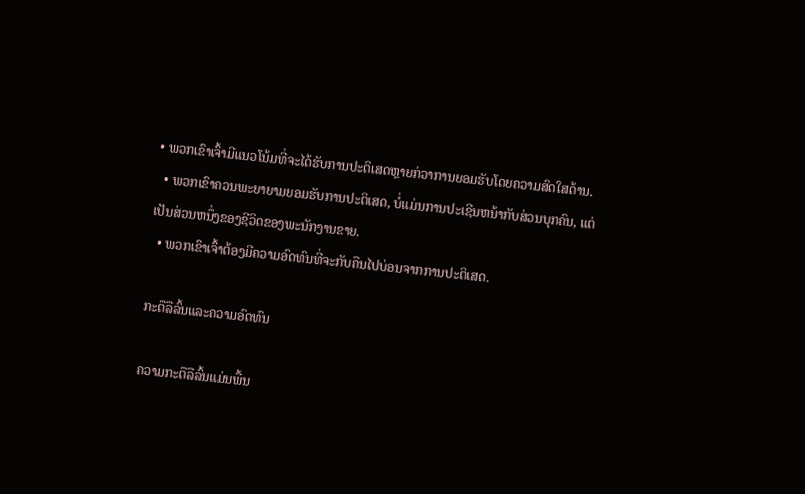• ພວກເຂົາເຈົ້າມີແນວໂນ້ມທີ່ຈະໄດ້ຮັບການປະຕິເສດຫຼາຍກ່ວາການຍອມຮັບໂດຍຄວາມສົດໃສດ້ານ.
  • ພວກເຂົາຄວນພະຍາຍາມຍອມຮັບການປະຕິເສດ, ບໍ່ແມ່ນການປະເຊີນຫນ້າກັບສ່ວນບຸກຄົນ, ແຕ່ເປັນສ່ວນຫນຶ່ງຂອງຊີວິດຂອງພະນັກງານຂາຍ.
  • ພວກເຂົາເຈົ້າຕ້ອງມີຄວາມອົດທົນທີ່ຈະກັບຄືນໄປບ່ອນຈາກການປະຕິເສດ.

ກະຕືລືລົ້ນແລະຄວາມອົດທົນ

ຄວາມກະຕືລືລົ້ນແມ່ນພື້ນ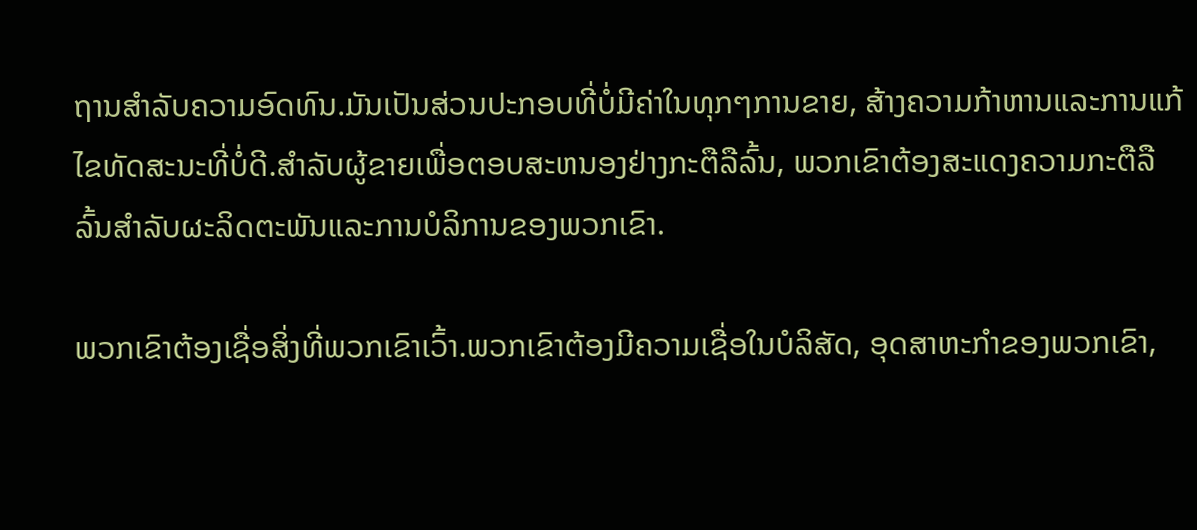ຖານສໍາລັບຄວາມອົດທົນ.ມັນເປັນສ່ວນປະກອບທີ່ບໍ່ມີຄ່າໃນທຸກໆການຂາຍ, ສ້າງຄວາມກ້າຫານແລະການແກ້ໄຂທັດສະນະທີ່ບໍ່ດີ.ສໍາລັບຜູ້ຂາຍເພື່ອຕອບສະຫນອງຢ່າງກະຕືລືລົ້ນ, ພວກເຂົາຕ້ອງສະແດງຄວາມກະຕືລືລົ້ນສໍາລັບຜະລິດຕະພັນແລະການບໍລິການຂອງພວກເຂົາ.

ພວກເຂົາຕ້ອງເຊື່ອສິ່ງທີ່ພວກເຂົາເວົ້າ.ພວກເຂົາຕ້ອງມີຄວາມເຊື່ອໃນບໍລິສັດ, ອຸດສາຫະກໍາຂອງພວກເຂົາ,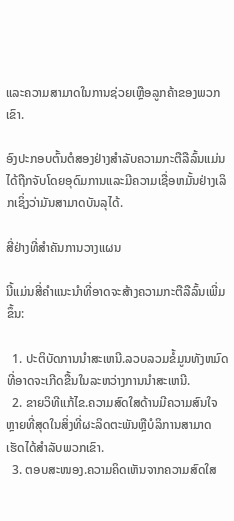ແລະຄວາມສາມາດໃນການຊ່ວຍເຫຼືອລູກຄ້າຂອງພວກເຂົາ.

ອົງປະກອບຕົ້ນຕໍສອງຢ່າງສໍາລັບຄວາມກະຕືລືລົ້ນແມ່ນໄດ້ຖືກຈັບໂດຍອຸດົມການແລະມີຄວາມເຊື່ອຫມັ້ນຢ່າງເລິກເຊິ່ງວ່າມັນສາມາດບັນລຸໄດ້.

ສີ່ຢ່າງທີ່ສໍາຄັນການວາງແຜນ

ນີ້ແມ່ນສີ່ຄໍາແນະນໍາທີ່ອາດຈະສ້າງຄວາມກະຕືລືລົ້ນເພີ່ມຂຶ້ນ:

  1. ປະຕິບັດການນໍາສະເຫນີ.ລວບລວມຂໍ້ມູນທັງຫມົດທີ່ອາດຈະເກີດຂື້ນໃນລະຫວ່າງການນໍາສະເຫນີ.
  2. ຂາຍວິທີແກ້ໄຂ.ຄວາມສົດໃສດ້ານມີຄວາມສົນໃຈຫຼາຍທີ່ສຸດໃນສິ່ງທີ່ຜະລິດຕະພັນຫຼືບໍລິການສາມາດເຮັດໄດ້ສໍາລັບພວກເຂົາ.
  3. ຕອບສະໜອງ.ຄວາມຄິດເຫັນຈາກຄວາມສົດໃສ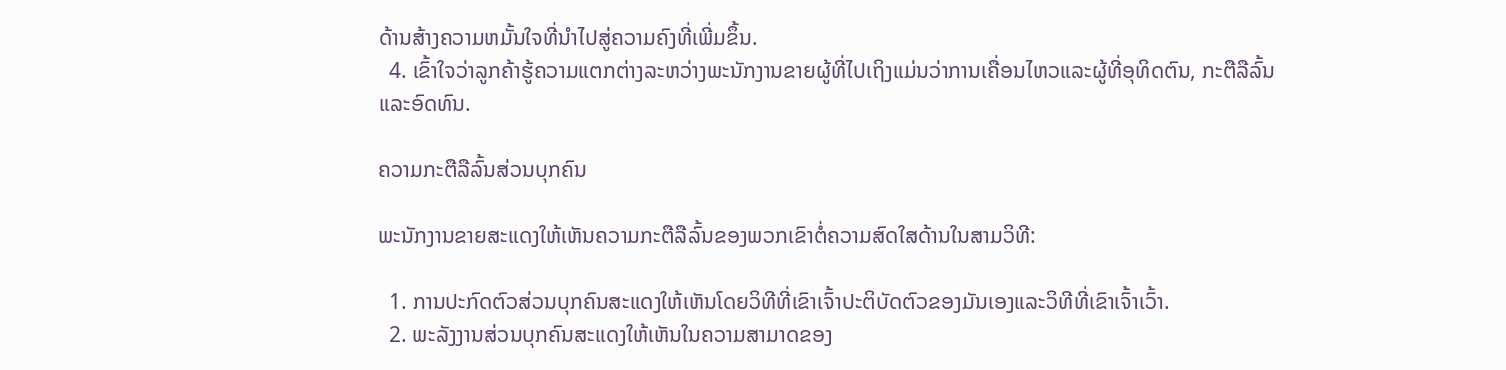ດ້ານສ້າງຄວາມຫມັ້ນໃຈທີ່ນໍາໄປສູ່ຄວາມຄົງທີ່ເພີ່ມຂຶ້ນ.
  4. ເຂົ້າໃຈວ່າລູກຄ້າຮູ້ຄວາມແຕກຕ່າງລະຫວ່າງພະນັກງານຂາຍຜູ້ທີ່ໄປເຖິງແມ່ນວ່າການເຄື່ອນໄຫວແລະຜູ້ທີ່ອຸທິດຕົນ, ກະຕືລືລົ້ນແລະອົດທົນ.

ຄວາມກະຕືລືລົ້ນສ່ວນບຸກຄົນ

ພະນັກງານຂາຍສະແດງໃຫ້ເຫັນຄວາມກະຕືລືລົ້ນຂອງພວກເຂົາຕໍ່ຄວາມສົດໃສດ້ານໃນສາມວິທີ:

  1. ການປະກົດຕົວສ່ວນບຸກຄົນສະແດງໃຫ້ເຫັນໂດຍວິທີທີ່ເຂົາເຈົ້າປະຕິບັດຕົວຂອງມັນເອງແລະວິທີທີ່ເຂົາເຈົ້າເວົ້າ.
  2. ພະລັງງານສ່ວນບຸກຄົນສະແດງໃຫ້ເຫັນໃນຄວາມສາມາດຂອງ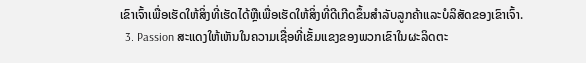ເຂົາເຈົ້າເພື່ອເຮັດໃຫ້ສິ່ງທີ່ເຮັດໄດ້ຫຼືເພື່ອເຮັດໃຫ້ສິ່ງທີ່ດີເກີດຂຶ້ນສໍາລັບລູກຄ້າແລະບໍລິສັດຂອງເຂົາເຈົ້າ.
  3. Passion ສະແດງໃຫ້ເຫັນໃນຄວາມເຊື່ອທີ່ເຂັ້ມແຂງຂອງພວກເຂົາໃນຜະລິດຕະ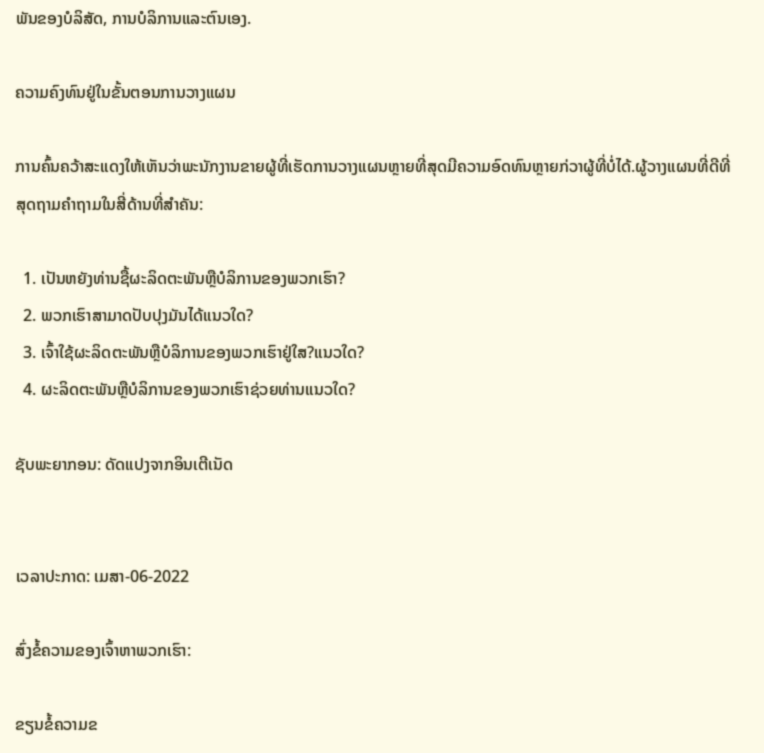ພັນຂອງບໍລິສັດ, ການບໍລິການແລະຕົນເອງ.

ຄວາມຄົງທົນຢູ່ໃນຂັ້ນຕອນການວາງແຜນ

ການຄົ້ນຄວ້າສະແດງໃຫ້ເຫັນວ່າພະນັກງານຂາຍຜູ້ທີ່ເຮັດການວາງແຜນຫຼາຍທີ່ສຸດມີຄວາມອົດທົນຫຼາຍກ່ວາຜູ້ທີ່ບໍ່ໄດ້.ຜູ້ວາງແຜນທີ່ດີທີ່ສຸດຖາມຄໍາຖາມໃນສີ່ດ້ານທີ່ສໍາຄັນ:

  1. ເປັນຫຍັງທ່ານຊື້ຜະລິດຕະພັນຫຼືບໍລິການຂອງພວກເຮົາ?
  2. ພວກເຮົາສາມາດປັບປຸງມັນໄດ້ແນວໃດ?
  3. ເຈົ້າໃຊ້ຜະລິດຕະພັນຫຼືບໍລິການຂອງພວກເຮົາຢູ່ໃສ?ແນວໃດ?
  4. ຜະລິດຕະພັນຫຼືບໍລິການຂອງພວກເຮົາຊ່ວຍທ່ານແນວໃດ?

ຊັບພະຍາກອນ: ດັດແປງຈາກອິນເຕີເນັດ


ເວລາປະກາດ: ເມສາ-06-2022

ສົ່ງຂໍ້ຄວາມຂອງເຈົ້າຫາພວກເຮົາ:

ຂຽນຂໍ້ຄວາມຂ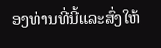ອງທ່ານທີ່ນີ້ແລະສົ່ງໃຫ້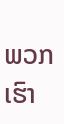ພວກເຮົາ